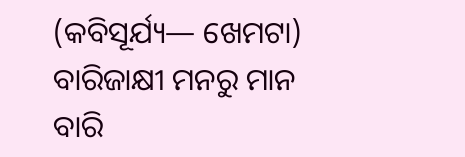(କବିସୂର୍ଯ୍ୟ— ଖେମଟା)
ବାରିଜାକ୍ଷୀ ମନରୁ ମାନ ବାରି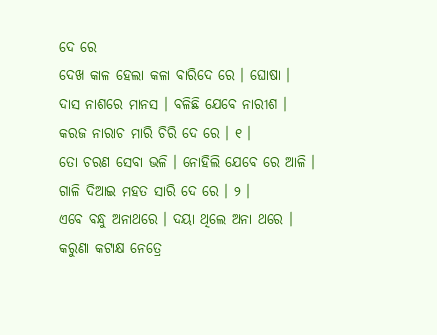ଦେ ରେ
ଦେଖ କାଳ ହେଲା କଳା ବାରିଦେ ରେ । ଘୋଷା ।
ଦାସ ନାଶରେ ମାନସ । ବଳିଛି ଯେବେ ନାରୀଶ ।
କରଜ ନାରାଚ ମାରି ଚିରି ଦେ ରେ । ୧ ।
ତୋ ଚରଣ ସେବା ଭଳି । ନୋହିଲି ଯେବେ ରେ ଆଳି ।
ଗାଳି ଦିଆଇ ମହତ ସାରି ଦେ ରେ । ୨ ।
ଏବେ ବନ୍ଧୁ ଅନାଥରେ । ଦୟା ଥିଲେ ଅନା ଥରେ ।
କରୁଣା କଟାକ୍ଷ ନେତ୍ରେ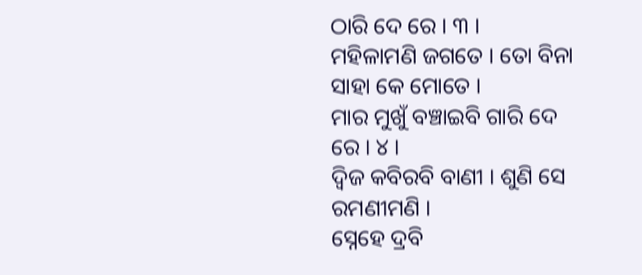ଠାରି ଦେ ରେ । ୩ ।
ମହିଳାମଣି ଜଗତେ । ତୋ ବିନା ସାହା କେ ମୋତେ ।
ମାର ମୁଖୁଁ ବଞ୍ଚାଇବି ଗାରି ଦେ ରେ । ୪ ।
ଦ୍ୱିଜ କବିରବି ବାଣୀ । ଶୁଣି ସେ ରମଣୀମଣି ।
ସ୍ନେହେ ଦ୍ରବି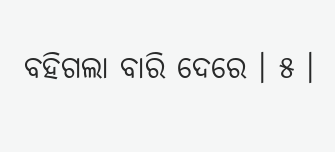ବହିଗଲା ବାରି ଦେରେ । ୫ ।